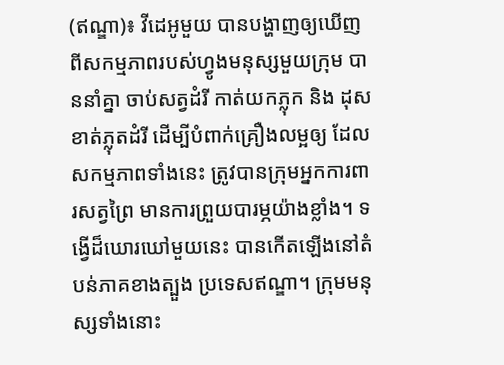(ឥណ្ឌា)៖ វីដេអូមួយ បានបង្ហាញឲ្យឃើញពីសកម្មភាពរបស់ហ្វូងមនុស្សមួយក្រុម បាននាំគ្នា ចាប់សត្វដំរី កាត់យកភ្លុក និង ដុសខាត់ភ្លុតដំរី ដើម្បីបំពាក់គ្រឿងលម្អឲ្យ ដែលសកម្មភាពទាំងនេះ ត្រូវបានក្រុមអ្នកការពារសត្វព្រៃ មានការព្រួយបារម្ភយ៉ាងខ្លាំង។ ទង្វើដ៏ឃោរឃៅមួយនេះ បានកើតឡើងនៅតំបន់ភាគខាងត្បួង ប្រទេសឥណ្ឌា។ ក្រុមមនុស្សទាំងនោះ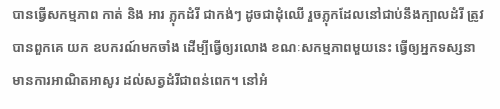បានធ្វើសកម្មភាព កាត់ និង អារ ភ្លុកដំរី ជាកង់ៗ ដូចជាដុំឈើ រួចភ្លុកដែលនៅជាប់នឹងក្បាលដំរី ត្រូវបានពួកគេ យក ឧបករណ៍មកចាំង ដើម្បីធ្វើឲ្យរលោង ខណៈសកម្មភាពមួយនេះ ធ្វើឲ្យអ្នកទស្សនា មានការអាណិតអាសូរ ដល់សត្វដំរីជាពន់ពេក។ នៅអំ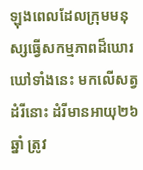ឡុងពេលដែលក្រុមមនុស្សធ្វើសកម្មភាពដ៏ឃោរឃៅទាំងនេះ មកលើសត្វដំរីនោះ ដំរីមានអាយុ២៦ ឆ្នាំ ត្រូវ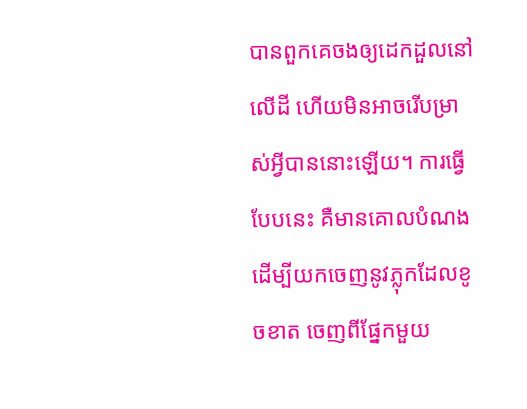បានពួកគេចងឲ្យដេកដួលនៅលើដី ហើយមិនអាចរើបម្រាស់អ្វីបាននោះឡើយ។ ការធ្វើបែបនេះ គឺមានគោលបំណងដើម្បីយកចេញនូវភ្លុកដែលខូចខាត ចេញពីផ្នែកមួយ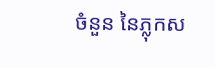ចំនួន នៃភ្លុកស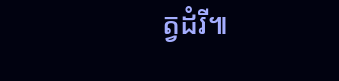ត្វដំរី៕